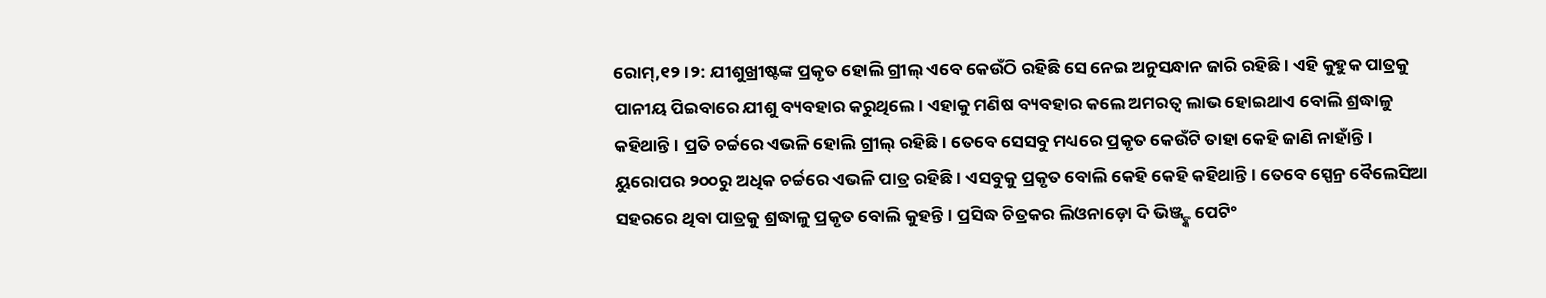ରୋମ୍,୧୨।୨: ଯୀଶୁଖ୍ରୀଷ୍ଟଙ୍କ ପ୍ରକୃତ ହୋଲି ଗ୍ରୀଲ୍ ଏବେ କେଉଁଠି ରହିଛି ସେ ନେଇ ଅନୁସନ୍ଧାନ ଜାରି ରହିଛି। ଏହି କୁହୁକ ପାତ୍ରକୁ ପାନୀୟ ପିଇବାରେ ଯୀଶୁ ବ୍ୟବହାର କରୁଥିଲେ। ଏହାକୁ ମଣିଷ ବ୍ୟବହାର କଲେ ଅମରତ୍ୱ ଲାଭ ହୋଇଥାଏ ବୋଲି ଶ୍ରଦ୍ଧାଳୁ କହିଥାନ୍ତି। ପ୍ରତି ଚର୍ଚ୍ଚରେ ଏଭଳି ହୋଲି ଗ୍ରୀଲ୍ ରହିଛି। ତେବେ ସେସବୁ ମଧ୍ୟରେ ପ୍ରକୃତ କେଉଁଟି ତାହା କେହି ଜାଣି ନାହାଁନ୍ତି। ୟୁରୋପର ୨୦୦ରୁ ଅଧିକ ଚର୍ଚ୍ଚରେ ଏଭଳି ପାତ୍ର ରହିଛି। ଏସବୁକୁ ପ୍ରକୃତ ବୋଲି କେହି କେହି କହିଥାନ୍ତି। ତେବେ ସ୍ପେନ୍ର ବୈଲେସିଆ ସହରରେ ଥିବା ପାତ୍ରକୁ ଶ୍ରଦ୍ଧାଳୁ ପ୍ରକୃତ ବୋଲି କୁହନ୍ତି। ପ୍ରସିଦ୍ଧ ଚିତ୍ରକର ଲିଓନାଡ଼ୋ ଦି ଭିଞ୍ଜ୍ଙ୍କ ପେଟିଂ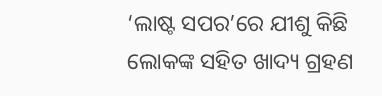‘ଲାଷ୍ଟ ସପର’ରେ ଯୀଶୁ କିଛି ଲୋକଙ୍କ ସହିତ ଖାଦ୍ୟ ଗ୍ରହଣ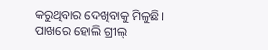କରୁଥିବାର ଦେଖିବାକୁ ମିଳୁଛି। ପାଖରେ ହୋଲି ଗ୍ରୀଲ୍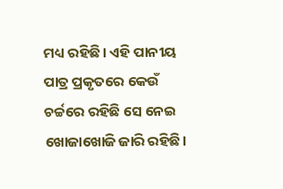ମଧ୍ୟ ରହିଛି। ଏହି ପାନୀୟ ପାତ୍ର ପ୍ରକୃତରେ କେଉଁ ଚର୍ଚ୍ଚରେ ରହିଛି ସେ ନେଇ ଖୋଜାଖୋଜି ଜାରି ରହିଛି।